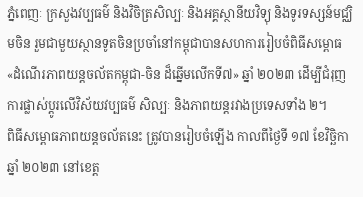ភ្នំពេញៈ ក្រសួងវប្បធម៌ និងវិចិត្រសិល្បៈ និងអគ្គស្ថានីយវិទ្យុ និងទូរទស្សន៍មជ្ឈិមចិន រួមជាមួយស្ថានទូតចិនប្រចាំនៅកម្ពុជាបានសហការរៀបចំពិធីសម្ពោធ «ដំណើរភាពយន្តចល័តកម្ពុជា-ចិន ដ៏ឆ្នើមលើកទី៧» ឆ្នាំ ២០២៣ ដើម្បីជំរុញការផ្លាស់ប្ដូរលើវិស័យវប្បធម៌ សិល្បៈ និងភាពយន្តរវាងប្រទេសទាំង ២។
ពិធីសម្ពោធភាពយន្តចល័តនេះ ត្រូវបានរៀបចំឡើង កាលពីថ្ងៃទី ១៧ ខែវិច្ឆិកា ឆ្នាំ ២០២៣ នៅខេត្ត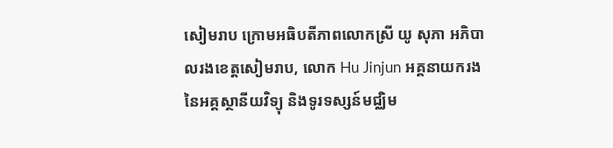សៀមរាប ក្រោមអធិបតីភាពលោកស្រី យូ សុភា អភិបាលរងខេត្តសៀមរាប, លោក Hu Jinjun អគ្គនាយករងនៃអគ្គស្ថានីយវិទ្យុ និងទូរទស្សន៍មជ្ឈិម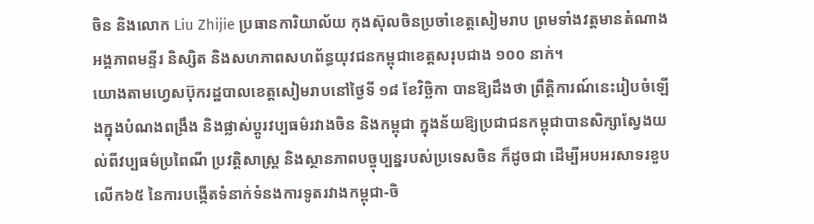ចិន និងលោក Liu Zhijie ប្រធានការិយាល័យ កុងស៊ុលចិនប្រចាំខេត្តសៀមរាប ព្រមទាំងវត្តមានតំណាងអង្គភាពមន្ទីរ និស្សិត និងសហភាពសហព័ន្ធយុវជនកម្ពុជាខេត្តសរុបជាង ១០០ នាក់។
យោងតាមហ្វេសប៊ុករដ្ឋបាលខេត្តសៀមរាបនៅថ្ងៃទី ១៨ ខែវិច្ឆិកា បានឱ្យដឹងថា ព្រឹត្តិការណ៍នេះរៀបចំឡើងក្នុងបំណងពង្រឹង និងផ្លាស់ប្តូរវប្បធម៌រវាងចិន និងកម្ពុជា ក្នុងន័យឱ្យប្រជាជនកម្ពុជាបានសិក្សាស្វែងយល់ពីវប្បធម៌ប្រពៃណី ប្រវត្តិសាស្ត្រ និងស្ថានភាពបច្ចុប្បន្នរបស់ប្រទេសចិន ក៏ដូចជា ដើម្បីអបអរសាទរខួបលើក៦៥ នៃការបង្កើតទំនាក់ទំនងការទូតរវាងកម្ពុជា-ចិ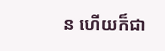ន ហើយក៏ជា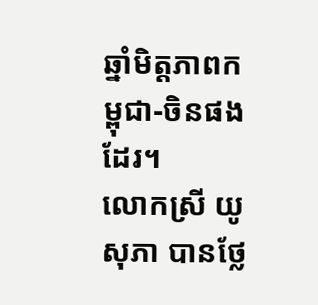ឆ្នាំមិត្តភាពកម្ពុជា-ចិនផងដែរ។
លោកស្រី យូ សុភា បានថ្លែ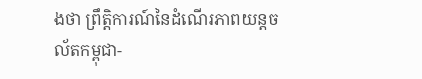ងថា ព្រឹតិ្តការណ៍នៃដំណើរភាពយន្តចល័តកម្ពុជា-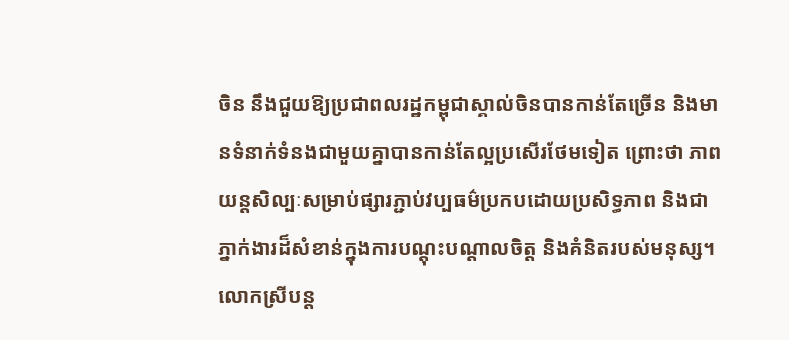ចិន នឹងជួយឱ្យប្រជាពលរដ្ឋកម្ពុជាស្គាល់ចិនបានកាន់តែច្រើន និងមានទំនាក់ទំនងជាមួយគ្នាបានកាន់តែល្អប្រសើរថែមទៀត ព្រោះថា ភាពយន្តសិល្បៈសម្រាប់ផ្សារភ្ជាប់វប្បធម៌ប្រកបដោយប្រសិទ្ធភាព និងជាភ្នាក់ងារដ៏សំខាន់ក្នុងការបណ្តុះបណ្តាលចិត្ត និងគំនិតរបស់មនុស្ស។
លោកស្រីបន្ត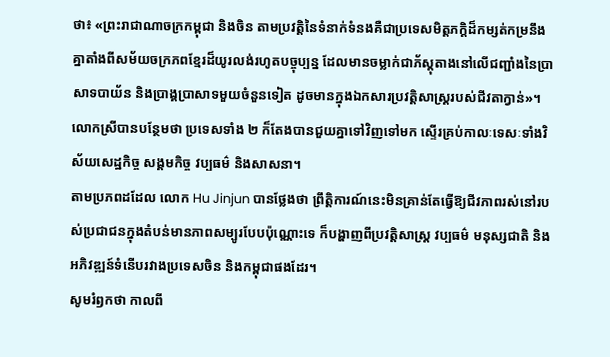ថា៖ «ព្រះរាជាណាចក្រកម្ពុជា និងចិន តាមប្រវត្តិនៃទំនាក់ទំនងគឺជាប្រទេសមិត្តភក្តិដ៏កម្សត់កម្រនឹងគ្នាតាំងពីសម័យចក្រភពខ្មែរដ៏យូរលង់រហូតបច្ចុប្បន្ន ដែលមានចម្លាក់ជាភ័ស្តុតាងនៅលើជញ្ជាំងនៃប្រាសាទបាយ័ន និងប្រាង្គប្រាសាទមួយចំនួនទៀត ដូចមានក្នុងឯកសារប្រវត្តិសាស្ត្ររបស់ជីវតាក្វាន់»។
លោកស្រីបានបន្ថែមថា ប្រទេសទាំង ២ ក៏តែងបានជួយគ្នាទៅវិញទៅមក ស្ទើរគ្រប់កាលៈទេសៈទាំងវិស័យសេដ្ឋកិច្ច សង្គមកិច្ច វប្បធម៌ និងសាសនា។
តាមប្រភពដដែល លោក Hu Jinjun បានថ្លែងថា ព្រឹត្តិការណ៍នេះមិនគ្រាន់តែធ្វើឱ្យជីវភាពរស់នៅរបស់ប្រជាជនក្នុងតំបន់មានភាពសម្បូរបែបប៉ុណ្ណោះទេ ក៏បង្ហាញពីប្រវត្តិសាស្ត្រ វប្បធម៌ មនុស្សជាតិ និងអភិវឌ្ឍន៍ទំនើបរវាងប្រទេសចិន និងកម្ពុជាផងដែរ។
សូមរំឭកថា កាលពី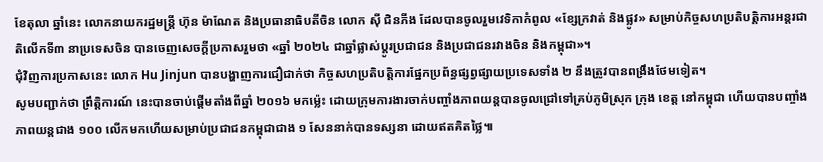ខែតុលា ឆ្នាំនេះ លោកនាយករដ្ឋមន្ត្រី ហ៊ុន ម៉ាណែត និងប្រធានាធិបតីចិន លោក ស៊ី ជិនភីង ដែលបានចូលរួមវេទិកាកំពូល «ខ្សែក្រវាត់ និងផ្លូវ» សម្រាប់កិច្ចសហប្រតិបត្តិការអន្តរជាតិលើកទី៣ នាប្រទេសចិន បានចេញសេចក្ដីប្រកាសរួមថា «ឆ្នាំ ២០២៤ ជាឆ្នាំផ្លាស់ប្តូរប្រជាជន និងប្រជាជនរវាងចិន និងកម្ពុជា»។
ជុំវិញការប្រកាសនេះ លោក Hu Jinjun បានបង្ហាញការជឿជាក់ថា កិច្ចសហប្រតិបត្តិការផ្នែកប្រព័ន្ធផ្សព្វផ្សាយប្រទេសទាំង ២ នឹងត្រូវបានពង្រឹងថែមទៀត។
សូមបញ្ជាក់ថា ព្រឹត្តិការណ៍ នេះបានចាប់ផ្ដើមតាំងពីឆ្នាំ ២០១៦ មកម្ល៉េះ ដោយក្រុមការងារចាក់បញ្ចាំងភាពយន្តបានចូលជ្រៅទៅគ្រប់ភូមិស្រុក ក្រុង ខេត្ត នៅកម្ពុជា ហើយបានបញ្ចាំងភាពយន្តជាង ១០០ លើកមកហើយសម្រាប់ប្រជាជនកម្ពុជាជាង ១ សែននាក់បានទស្សនា ដោយឥតគិតថ្លៃ៕